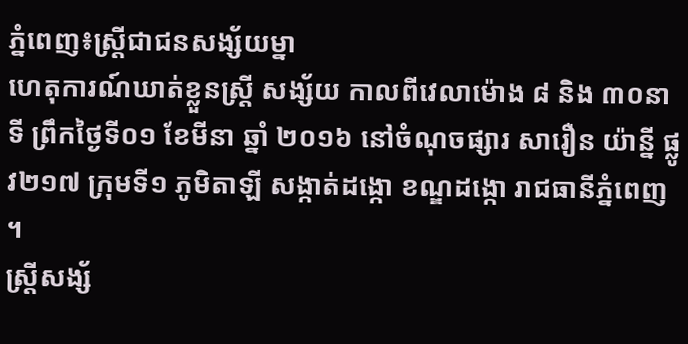ភ្នំពេញ៖ស្ត្រីជាជនសង្ស័យម្នា
ហេតុការណ៍ឃាត់ខ្លួនស្ត្រី សង្ស័យ កាលពីវេលាម៉ោង ៨ និង ៣០នាទី ព្រឹកថ្ងៃទី០១ ខែមីនា ឆ្នាំ ២០១៦ នៅចំណុចផ្សារ សារឿន យ៉ាន្នី ផ្លូវ២១៧ ក្រុមទី១ ភូមិតាឡី សង្កាត់ដង្កោ ខណ្ឌដង្កោ រាជធានីភ្នំពេញ ។
ស្ត្រីសង្ស័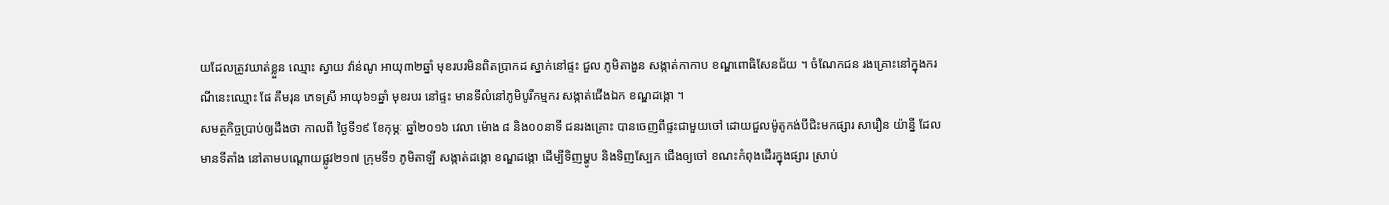យដែលត្រូវឃាត់ខ្លួន ឈ្មោះ ស្វាយ វ៉ាន់ណូ អាយុ៣២ឆ្នាំ មុខរបរមិនពិតប្រាកដ ស្នាក់នៅផ្ទះ ជួល ភូមិតាងួន សង្កាត់កាកាប ខណ្ឌពោធិសែនជ័យ ។ ចំណែកជន រងគ្រោះនៅក្នុងករណីនេះឈ្មោះ ផែ គឹមរុន ភេទស្រី អាយុ៦១ឆ្នាំ មុខរបរ នៅផ្ទះ មានទីលំនៅភូមិបូរីកម្មករ សង្កាត់ជើងឯក ខណ្ឌដង្កោ ។
សមត្ថកិច្ចប្រាប់ឲ្យដឹងថា កាលពី ថ្ងៃទី១៩ ខែកុម្ភៈ ឆ្នាំ២០១៦ វេលា ម៉ោង ៨ និង០០នាទី ជនរងគ្រោះ បានចេញពីផ្ទះជាមួយចៅ ដោយជួលម៉ូតូកង់បីជិះមកផ្សារ សារឿន យ៉ាន្នី ដែលមានទីតាំង នៅតាមបណ្តោយផ្លូវ២១៧ ក្រុមទី១ ភូមិតាឡី សង្កាត់ដង្កោ ខណ្ឌដង្កោ ដើម្បីទិញម្ហូប និងទិញស្បែក ជើងឲ្យចៅ ខណះកំពុងដើរក្នុងផ្សារ ស្រាប់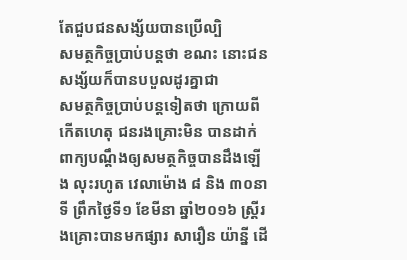តែជួបជនសង្ស័យបានប្រើល្បិ
សមត្ថកិច្ចប្រាប់បន្តថា ខណះ នោះជនសង្ស័យក៏បានបបួលដូរគ្នាជា
សមត្ថកិច្ចប្រាប់បន្តទៀតថា ក្រោយពីកើតហេតុ ជនរងគ្រោះមិន បានដាក់ពាក្យបណ្តឹងឲ្យសមត្ថកិច្ចបានដឹងឡើង លុះរហូត វេលាម៉ោង ៨ និង ៣០នាទី ព្រឹកថ្ងៃទី១ ខែមីនា ឆ្នាំ២០១៦ ស្ត្រីរងគ្រោះបានមកផ្សារ សារឿន យ៉ាន្នី ដើ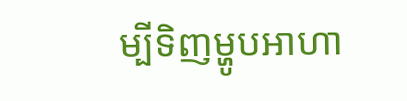ម្បីទិញម្ហូបអាហា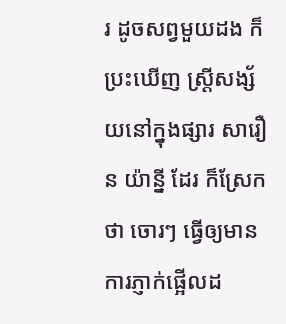រ ដូចសព្វមួយដង ក៏ប្រះឃើញ ស្ត្រីសង្ស័យនៅក្នុងផ្សារ សារឿន យ៉ាន្នី ដែរ ក៏ស្រែកថា ចោរៗ ធ្វើឲ្យមានការភ្ញាក់ផ្អើលដ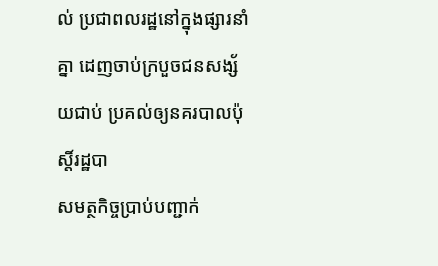ល់ ប្រជាពលរដ្ឋនៅក្នុងផ្សារនាំគ្នា ដេញចាប់ក្របួចជនសង្ស័យជាប់ ប្រគល់ឲ្យនគរបាលប៉ុស្តិ៍រដ្ឋបា
សមត្ថកិច្ចប្រាប់បញ្ជាក់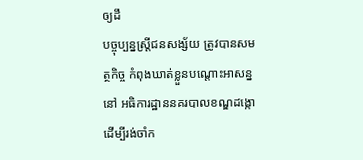ឲ្យដឹ
បច្ចុប្បន្នស្ត្រីជនសង្ស័យ ត្រូវបានសមត្ថកិច្ច កំពុងឃាត់ខ្លួនបណ្តោះអាសន្ននៅ អធិការដ្ឋាននគរបាលខណ្ឌដង្កោ ដើម្បីរង់ចាំក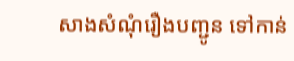សាងសំណុំរឿងបញ្ជូន ទៅកាន់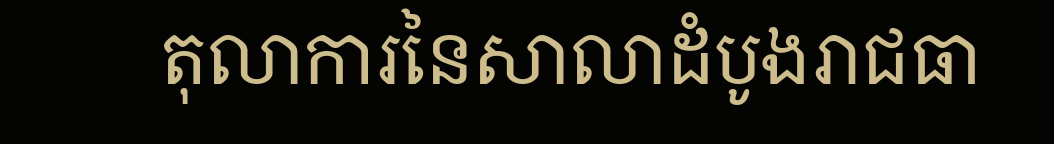តុលាការនៃសាលាដំបូងរាជធា